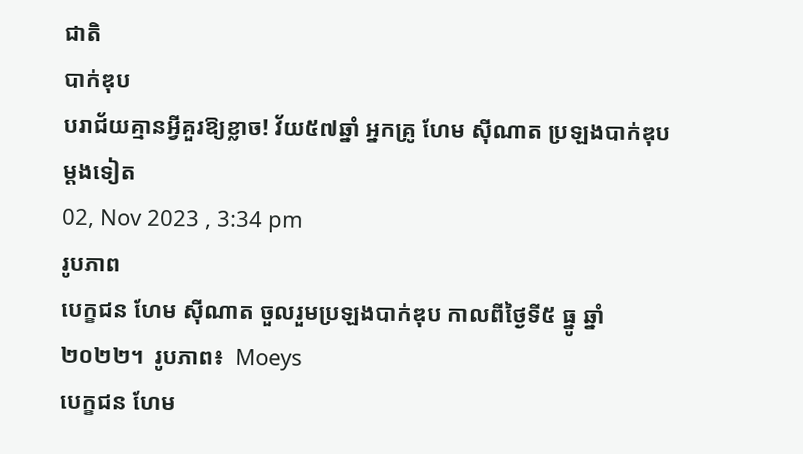ជាតិ
បាក់ឌុប
បរាជ័យគ្មានអ្វីគួរឱ្យខ្លាច! វ័យ៥៧ឆ្នាំ អ្នកគ្រូ ហែម ស៊ីណាត ប្រឡងបាក់ឌុបម្តងទៀត
02, Nov 2023 , 3:34 pm
រូបភាព
បេក្ខជន ហែម ស៊ីណាត ចួលរួមប្រឡងបាក់ឌុប កាលពីថ្ងៃទី៥ ធ្នូ ឆ្នាំ២០២២។  រូបភាព៖  Moeys
បេក្ខជន ហែម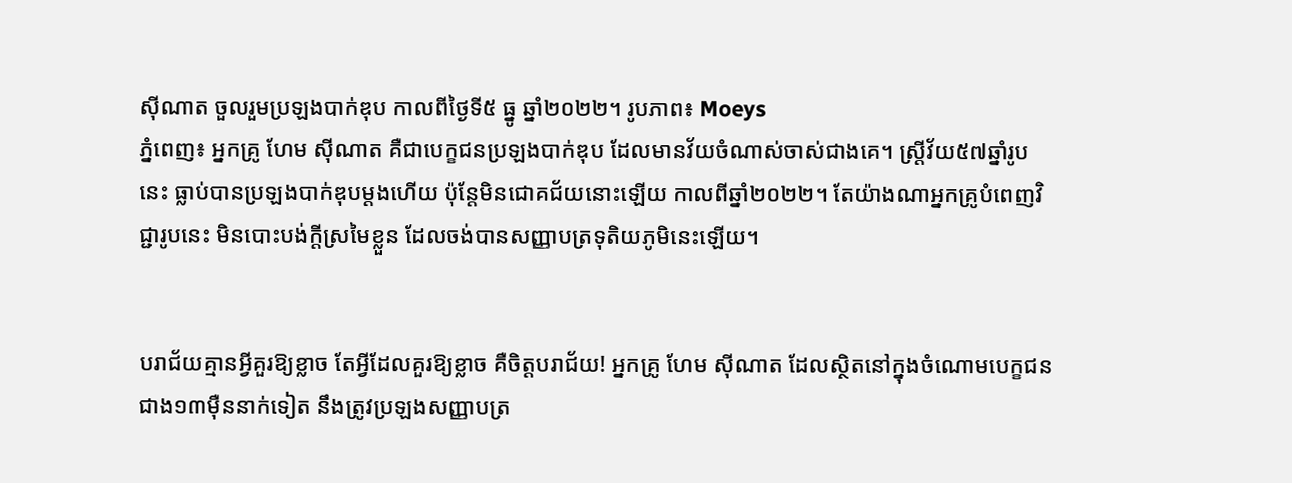ស៊ីណាត ចួលរួមប្រឡងបាក់ឌុប កាលពីថ្ងៃទី៥ ធ្នូ ឆ្នាំ២០២២។ រូបភាព៖ Moeys
ភ្នំពេញ៖ អ្នកគ្រូ ហែម ស៊ីណាត គឺជាបេក្ខជនប្រឡងបាក់ឌុប ដែលមានវ័យចំណាស់ចាស់ជាងគេ។ ស្រ្តីវ័យ៥៧ឆ្នាំរូបនេះ ធ្លាប់បានប្រឡងបាក់ឌុបម្តងហើយ ប៉ុន្តែមិនជោគជ័យនោះឡើយ កាលពីឆ្នាំ២០២២។ តែយ៉ាងណាអ្នកគ្រូបំពេញវិជ្ជារូបនេះ មិនបោះបង់ក្តីស្រមៃខ្លួន ដែលចង់បានសញ្ញាបត្រទុតិយភូមិនេះឡើយ។


បរាជ័យគ្មានអ្វីគួរឱ្យខ្លាច តែអ្វីដែលគួរឱ្យខ្លាច គឺចិត្តបរាជ័យ! អ្នកគ្រូ ហែម ស៊ីណាត ដែលស្ថិតនៅក្នុងចំណោមបេក្ខជនជាង១៣ម៉ឺននាក់ទៀត នឹងត្រូវប្រឡងសញ្ញាបត្រ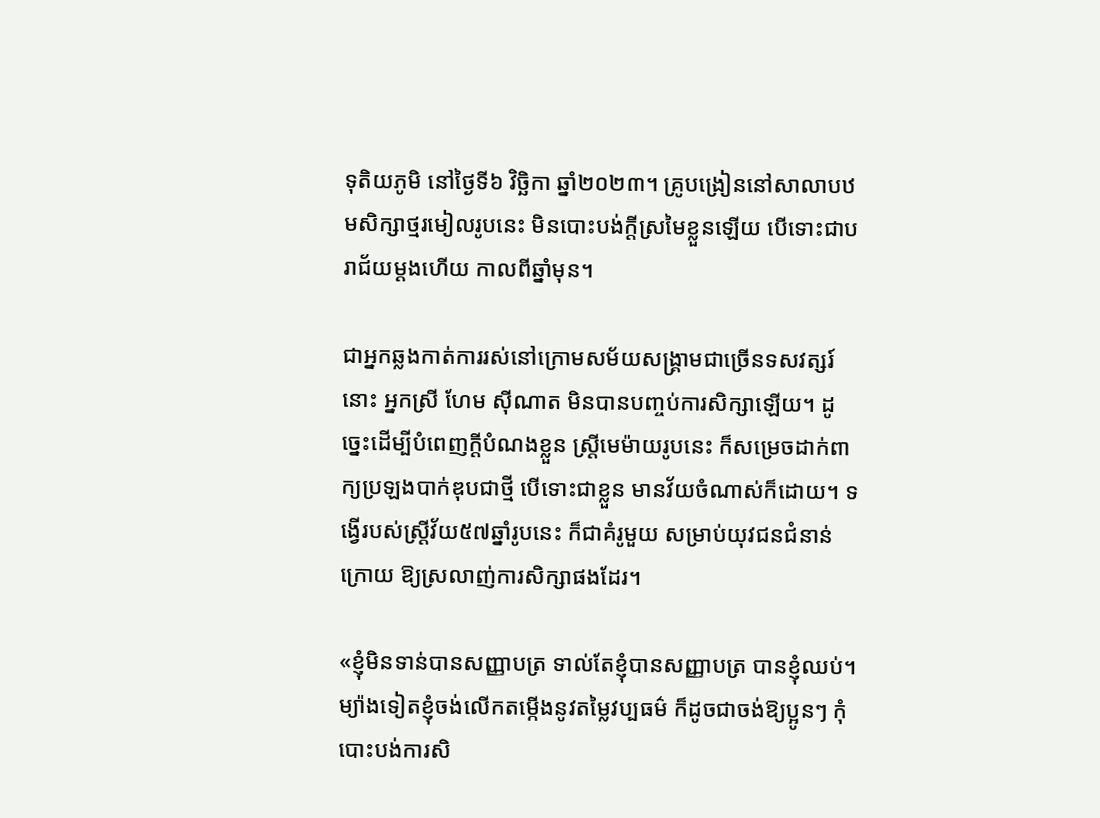ទុតិយភូមិ នៅថ្ងៃទី៦ វិច្ឆិកា ឆ្នាំ២០២៣។ គ្រូបង្រៀននៅសាលាបឋមសិក្សាថ្មរមៀលរូបនេះ មិនបោះបង់ក្តីស្រមៃខ្លួនឡើយ បើទោះជាបរាជ័យម្ដងហើយ កាលពីឆ្នាំមុន។

ជាអ្នកឆ្លងកាត់ការរស់នៅក្រោមសម័យសង្គ្រាមជាច្រើនទសវត្សរ៍នោះ អ្នកស្រី ហែម ស៊ីណាត មិនបានបញ្ចប់ការសិក្សាឡើយ។ ដូច្នេះដើម្បីបំពេញក្តីបំណងខ្លួន ស្ត្រីមេម៉ាយរូបនេះ ក៏សម្រេចដាក់ពាក្យប្រឡងបាក់ឌុបជាថ្មី បើទោះជាខ្លួន មានវ័យចំណាស់ក៏ដោយ។ ទង្វើរបស់ស្ត្រីវ័យ៥៧ឆ្នាំរូបនេះ ក៏ជាគំរូមួយ សម្រាប់យុវជនជំនាន់ក្រោយ ឱ្យស្រលាញ់ការសិក្សាផងដែរ។

«ខ្ញុំមិនទាន់បានសញ្ញាបត្រ ទាល់តែខ្ញុំបានសញ្ញាបត្រ បានខ្ញុំឈប់។ ម្យ៉ាងទៀតខ្ញុំចង់លើកតម្កើងនូវតម្លៃវប្បធម៌ ក៏ដូចជាចង់ឱ្យប្អូនៗ កុំបោះបង់ការសិ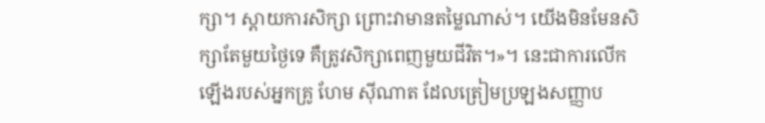ក្សា។ ស្តាយការសិក្សា ព្រោះវាមានតម្លៃណាស់។ យើងមិនមែនសិក្សាតែមួយថ្ងៃទេ គឺត្រូវសិក្សាពេញមួយជីវិត។»។ នេះជាការលើកឡើងរបស់អ្នកគ្រូ ហែម ស៊ីណាត ដែលត្រៀមប្រឡងសញ្ញាប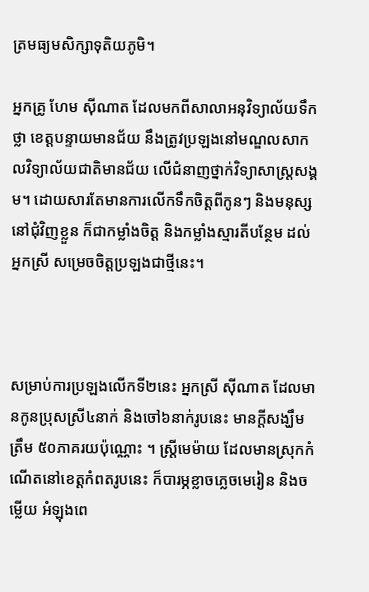ត្រមធ្យមសិក្សាទុតិយភូមិ។

អ្នកគ្រូ ហែម ស៊ីណាត ដែលមកពីសាលាអនុវិទ្យាល័យទឹកថ្លា ខេត្តបន្ទាយមានជ័យ នឹងត្រូវប្រឡងនៅមណ្ឌលសាកលវិទ្យាល័យជាតិមានជ័យ លើជំនាញថ្នាក់វិទ្យាសាស្រ្តសង្គម។ ដោយសារតែមានការលើកទឹកចិត្តពីកូនៗ និងមនុស្សនៅជុំវិញខ្លួន ក៏ជាកម្លាំងចិត្ត និងកម្លាំងស្មារតីបន្ថែម ដល់អ្នកស្រី សម្រេចចិត្តប្រឡងជាថ្មីនេះ។



សម្រាប់ការប្រឡងលើកទី២នេះ អ្នកស្រី ស៊ីណាត ដែលមានកូនប្រុសស្រី៤នាក់ និងចៅ៦នាក់រូបនេះ មានក្តីសង្ឃឹមត្រឹម ៥០ភាគរយប៉ុណ្ណោះ ។ ស្រ្តីមេម៉ាយ ដែលមានស្រុកកំណើតនៅខេត្តកំពតរូបនេះ ក៏បារម្ភខ្លាចភ្លេចមេរៀន និងចម្លើយ អំឡុងពេ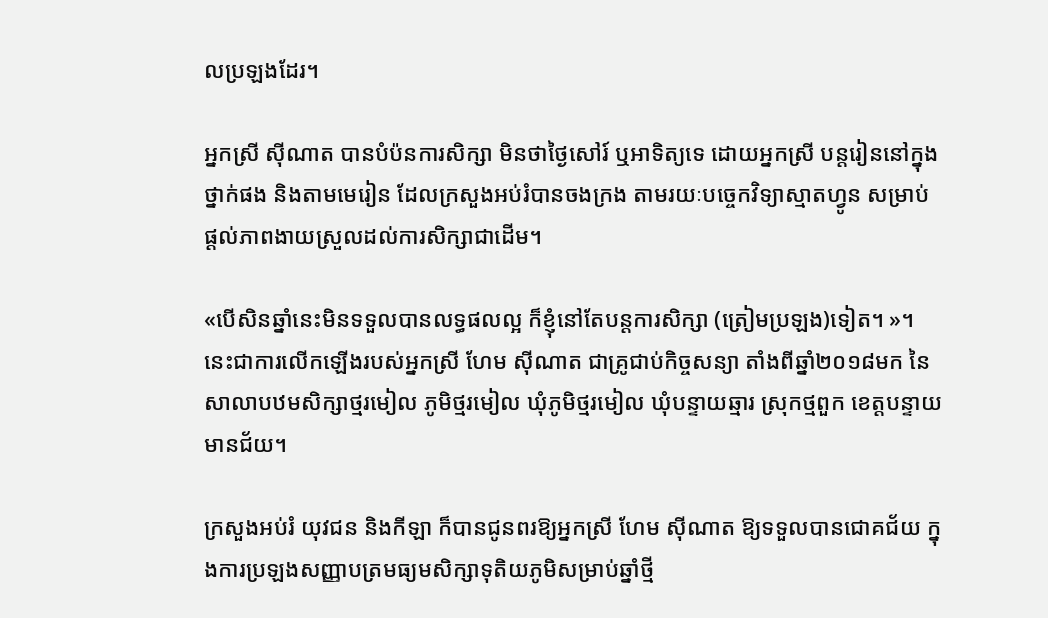លប្រឡងដែរ។

អ្នកស្រី ស៊ីណាត បានបំប៉នការសិក្សា មិនថាថ្ងៃសៅរ៍ ឬអាទិត្យទេ ដោយអ្នកស្រី បន្តរៀននៅក្នុងថ្នាក់ផង និងតាមមេរៀន ដែលក្រសួងអប់រំបានចងក្រង តាមរយៈបច្ចេកវិទ្យាស្មាតហ្វូន សម្រាប់ផ្ដល់ភាពងាយស្រួលដល់ការសិក្សាជាដើម។

«បើសិនឆ្នាំនេះមិនទទួលបានលទ្ធផលល្អ ក៏ខ្ញុំនៅតែបន្តការសិក្សា (ត្រៀមប្រឡង)ទៀត។ »។ នេះជាការលើកឡើងរបស់អ្នកស្រី ហែម ស៊ីណាត ជាគ្រូជាប់កិច្ចសន្យា តាំងពីឆ្នាំ២០១៨មក នៃសាលាបឋមសិក្សាថ្មរមៀល ភូមិថ្មរមៀល ឃុំភូមិថ្មរមៀល ឃុំបន្ទាយឆ្មារ ស្រុកថ្មពួក ខេត្តបន្ទាយមានជ័យ។

ក្រសួងអប់រំ យុវជន និងកីឡា ក៏បានជូនពរឱ្យអ្នកស្រី ហែម ស៊ីណាត ឱ្យទទួលបានជោគជ័យ ក្នុងការប្រឡងសញ្ញាបត្រមធ្យមសិក្សាទុតិយភូមិសម្រាប់ឆ្នាំថ្មី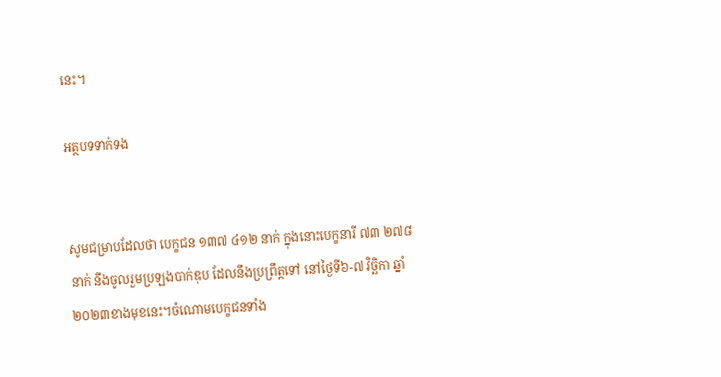នេះ។

អត្ថបទទាក់ទង


សូមជម្រាបដែលថា បេក្ខជន ១៣៧ ៤១២ នាក់ ក្នុងនោះបេក្ខនារី ៧៣ ២៧៨នាក់ នឹងចូលរួមប្រឡងបាក់ឌុប ដែលនឹងប្រព្រឹត្តទៅ នៅថ្ងៃទី៦-៧ វិច្ឆិកា ឆ្នាំ២០២៣ខាងមុខនេះ។ចំណោមបេក្ខជនទាំង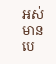អស់ មានបេ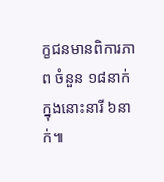ក្ខជនមានពិការភាព ចំនួន ១៨នាក់ ក្នុងនោះនារី ៦នាក់៕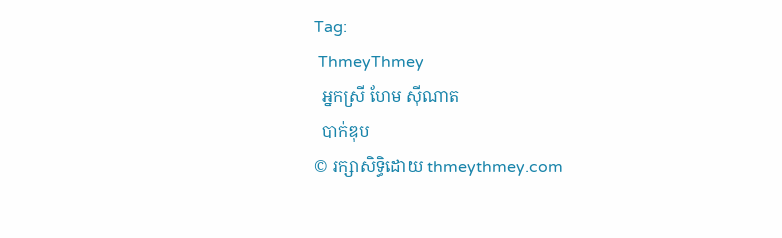Tag:
 ThmeyThmey
  អ្នកស្រី ហែម ស៊ីណាត
  បាក់ឌុប
© រក្សាសិទ្ធិដោយ thmeythmey.com